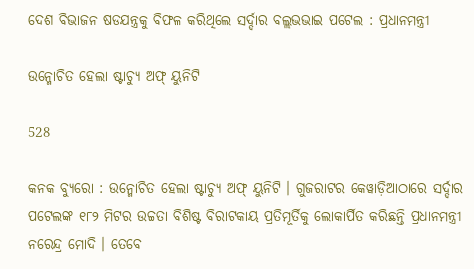ଦେଶ ବିଭାଜନ ଷଡଯନ୍ତ୍ରକୁ ବିଫଳ କରିଥିଲେ ସର୍ଦ୍ଦାର ବଲ୍ଲଭଭାଇ ପଟେଲ : ପ୍ରଧାନମନ୍ତ୍ରୀ

ଉନ୍ମୋଚିତ ହେଲା ଷ୍ଟାଚ୍ୟୁ ଅଫ୍ ୟୁନିଟି

528

କନକ ବ୍ୟୁରୋ : ଉନ୍ମୋଚିତ ହେଲା ଷ୍ଟାଚ୍ୟୁ ଅଫ୍ ୟୁନିଟି । ଗୁଜରାଟର କେୱାଡ଼ିଆଠାରେ ସର୍ଦ୍ଦାର ପଟେଲଙ୍କ ୧୮୨ ମିଟର ଉଚ୍ଚତା ବିଶିଷ୍ଟ ବିରାଟକାୟ ପ୍ରତିମୂର୍ତିକୁ ଲୋକାର୍ପିତ କରିଛନ୍ତି ପ୍ରଧାନମନ୍ତ୍ରୀ ନରେନ୍ଦ୍ର ମୋଦି । ତେବେ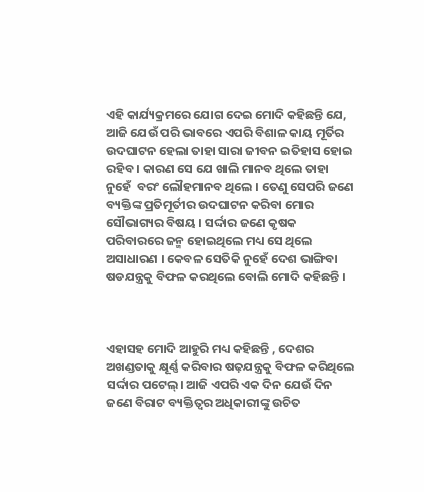ଏହି କାର୍ଯ୍ୟକ୍ରମରେ ଯୋଗ ଦେଇ ମୋଦି କହିଛନ୍ତି ଯେ, ଆଜି ଯେଉଁ ପରି ଭାବରେ ଏପରି ବିଶାଳ କାୟ ମୂର୍ତିର ଉଦଘାଟନ ହେଲା ତାହା ସାରା ଜୀବନ ଇତିହାସ ହୋଇ ରହିବ । କାରଣ ସେ ଯେ ଖାଲି ମାନବ ଥିଲେ ତାହା ନୁହେଁ  ବରଂ ଲୌହମାନବ ଥିଲେ । ତେଣୁ ସେପରି ଜଣେ ବ୍ୟକ୍ତିଙ୍କ ପ୍ରତିମୂର୍ତୀର ଉଦଘାଟନ କରିବା ମୋର ସୌଭାଗ୍ୟର ବିଷୟ । ସର୍ଦ୍ଦାର ଜଣେ କୃଷକ ପରିବାରରେ ଜନ୍ମ ହୋଇଥିଲେ ମଧ୍ୟ ସେ ଥିଲେ ଅସାଧାରଣ । କେବଳ ସେତିକି ନୁହେଁ ଦେଶ ଭାଙ୍ଗିବା ଷଡଯନ୍ତ୍ରକୁ ବିଫଳ କରଥିଲେ ବୋଲି ମୋଦି କହିଛନ୍ତି ।



ଏହାସହ ମୋଦି ଆହୁରି ମଧ୍ୟ କହିଛନ୍ତି , ଦେଶର ଅଖଣ୍ଡତାକୁ କ୍ଷୂର୍ଣ୍ଣ କରିବାର ଷଢ଼ଯନ୍ତ୍ରକୁ ବିଫଳ କରିଥିଲେ ସର୍ଦ୍ଦାର ପଟେଲ୍। ଆଜି ଏପରି ଏକ ଦିନ ଯେଉଁ ଦିନ ଜଣେ ବିରାଟ ବ୍ୟକ୍ତିତ୍ୱର ଅଧିକାରୀଙ୍କୁ ଉଚିତ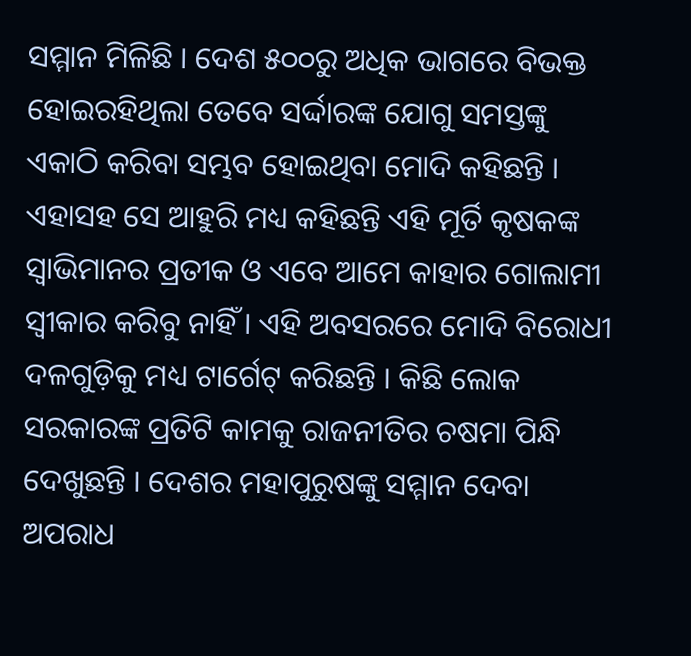ସମ୍ମାନ ମିଳିଛି । ଦେଶ ୫୦୦ରୁ ଅଧିକ ଭାଗରେ ବିଭକ୍ତ ହୋଇରହିଥିଲା ତେବେ ସର୍ଦ୍ଦାରଙ୍କ ଯୋଗୁ ସମସ୍ତଙ୍କୁ ଏକାଠି କରିବା ସମ୍ଭବ ହୋଇଥିବା ମୋଦି କହିଛନ୍ତି । ଏହାସହ ସେ ଆହୁରି ମଧ୍ୟ କହିଛନ୍ତି ଏହି ମୂର୍ତି କୃଷକଙ୍କ ସ୍ୱାଭିମାନର ପ୍ରତୀକ ଓ ଏବେ ଆମେ କାହାର ଗୋଲାମୀ ସ୍ୱୀକାର କରିବୁ ନାହିଁ । ଏହି ଅବସରରେ ମୋଦି ବିରୋଧୀ ଦଳଗୁଡ଼ିକୁ ମଧ୍ୟ ଟାର୍ଗେଟ୍ କରିଛନ୍ତି । କିଛି ଲୋକ ସରକାରଙ୍କ ପ୍ରତିଟି କାମକୁ ରାଜନୀତିର ଚଷମା ପିନ୍ଧି ଦେଖୁଛନ୍ତି । ଦେଶର ମହାପୁରୁଷଙ୍କୁ ସମ୍ମାନ ଦେବା ଅପରାଧ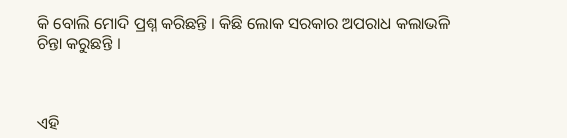କି ବୋଲି ମୋଦି ପ୍ରଶ୍ନ କରିଛନ୍ତି । କିଛି ଲୋକ ସରକାର ଅପରାଧ କଲାଭଳି ଚିନ୍ତା କରୁଛନ୍ତି ।



ଏହି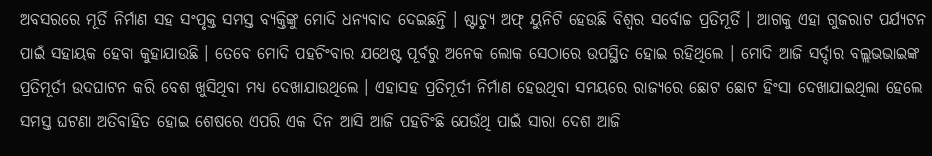ଅବସରରେ ମୂର୍ତି ନିର୍ମାଣ ସହ ସଂପୃକ୍ତ ସମସ୍ତ ବ୍ୟକ୍ତିଙ୍କୁ ମୋଦି ଧନ୍ୟବାଦ ଦେଇଛନ୍ତି । ଷ୍ଟାଚ୍ୟୁ ଅଫ୍ ୟୁନିଟି ହେଉଛି ବିଶ୍ୱର ସର୍ବୋଚ୍ଚ ପ୍ରତିମୂର୍ତି । ଆଗକୁ ଏହା ଗୁଜରାଟ ପର୍ଯ୍ୟଟନ ପାଇଁ ସହାୟକ ହେବା କୁହାଯାଉଛି । ତେବେ ମୋଦି ପହଚିଂବାର ଯଥେଷ୍ଟ ପୂର୍ବରୁ ଅନେକ ଲୋକ ସେଠାରେ ଉପସ୍ଥିତ ହୋଇ ରହିଥିଲେ । ମୋଦି ଆଜି ସର୍ଦ୍ଦାର ବଲ୍ଲଭଭାଇଙ୍କ ପ୍ରତିମୂର୍ତୀ ଉଦଘାଟନ କରି ବେଶ ଖୁସିଥିବା ମଧ୍ୟ ଦେଖାଯାଉଥିଲେ । ଏହାସହ ପ୍ରତିମୂର୍ତୀ ନିର୍ମାଣ ହେଉଥିବା ସମୟରେ ରାଜ୍ୟରେ ଛୋଟ ଛୋଟ ହିଂସା ଦେଖାଯାଇଥିଲା ହେଲେ ସମସ୍ତ ଘଟଣା ଅତିବାହିତ ହୋଇ ଶେଷରେ ଏପରି ଏକ ଦିନ ଆସି ଆଜି ପହଚିଂଛି ଯେଉଁଥି ପାଇଁ ସାରା ଦେଶ ଆଜି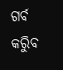ଗର୍ବ କରିୁବ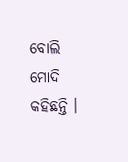ବୋଲି ମୋଦି କହିଛନ୍ତି ।